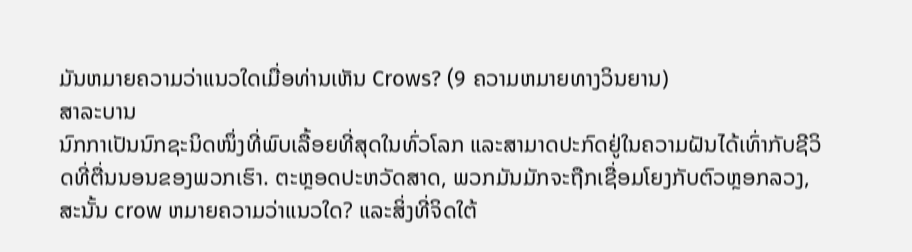ມັນຫມາຍຄວາມວ່າແນວໃດເມື່ອທ່ານເຫັນ Crows? (9 ຄວາມຫມາຍທາງວິນຍານ)
ສາລະບານ
ນົກກາເປັນນົກຊະນິດໜຶ່ງທີ່ພົບເລື້ອຍທີ່ສຸດໃນທົ່ວໂລກ ແລະສາມາດປະກົດຢູ່ໃນຄວາມຝັນໄດ້ເທົ່າກັບຊີວິດທີ່ຕື່ນນອນຂອງພວກເຮົາ. ຕະຫຼອດປະຫວັດສາດ, ພວກມັນມັກຈະຖືກເຊື່ອມໂຍງກັບຕົວຫຼອກລວງ,
ສະນັ້ນ crow ຫມາຍຄວາມວ່າແນວໃດ? ແລະສິ່ງທີ່ຈິດໃຕ້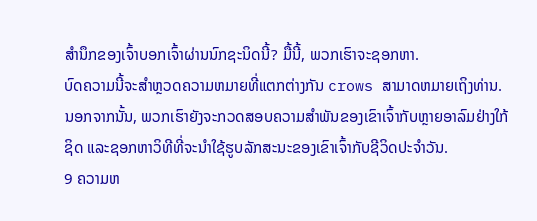ສຳນຶກຂອງເຈົ້າບອກເຈົ້າຜ່ານນົກຊະນິດນີ້? ມື້ນີ້, ພວກເຮົາຈະຊອກຫາ.
ບົດຄວາມນີ້ຈະສໍາຫຼວດຄວາມຫມາຍທີ່ແຕກຕ່າງກັນ crows ສາມາດຫມາຍເຖິງທ່ານ. ນອກຈາກນັ້ນ, ພວກເຮົາຍັງຈະກວດສອບຄວາມສໍາພັນຂອງເຂົາເຈົ້າກັບຫຼາຍອາລົມຢ່າງໃກ້ຊິດ ແລະຊອກຫາວິທີທີ່ຈະນໍາໃຊ້ຮູບລັກສະນະຂອງເຂົາເຈົ້າກັບຊີວິດປະຈໍາວັນ.
9 ຄວາມຫ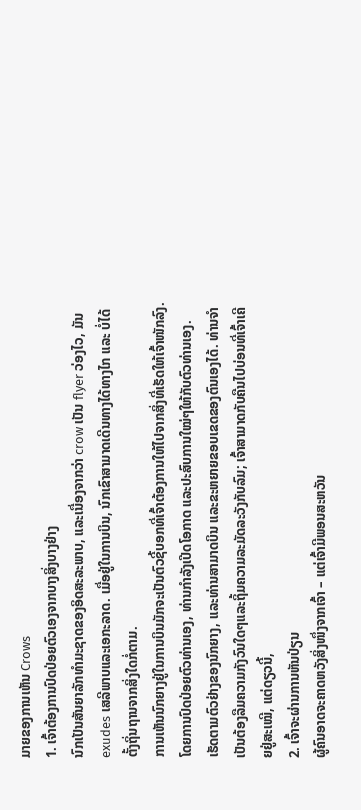ມາຍຂອງການເຫັນ Crows
1. ເຈົ້າຕ້ອງການປົດປ່ອຍຕົວເອງຈາກບາງສິ່ງບາງຢ່າງ
ນົກເປັນສັນຍາລັກທໍາມະຊາດຂອງອິດສະລະພາບ, ແລະເນື່ອງຈາກວ່າ crow ເປັນ flyer ວ່ອງໄວ, ມັນ exudes ເສລີພາບແລະເອກະລາດ. ເມື່ອຢູ່ໃນການບິນ, ນົກເຂົາສາມາດເດີນທາງໄດ້ທາງໄກ ແລະ ບໍ່ໄດ້ຕັ້ງຖິ່ນຖານຈາກສິ່ງໃດກໍ່ຕາມ.
ການເຫັນນົກຍາງຢູ່ໃນການບິນມັກຈະເປັນຕົວຊີ້ບອກທີ່ເຈົ້າຕ້ອງການໃຫ້ໄປຈາກສິ່ງທີ່ເຮັດໃຫ້ເຈົ້າໜັກລົງ. ໂດຍການປົດປ່ອຍຕົວທ່ານເອງ, ທ່ານກຳລັງເປີດໂອກາດ ແລະປະສົບການໃໝ່ໆໃຫ້ກັບຕົວທ່ານເອງ.
ເຮັດຕາມຕົວຢ່າງຂອງນົກຍາງ, ແລະທ່ານສາມາດບິນ ແລະຂະຫຍາຍຂອບເຂດຂອງຕົນເອງໄດ້. ທ່ານຈໍາເປັນຕ້ອງລືມຄວາມກັງວົນໃດໆແລະຖິ້ມຄວາມລະມັດລະວັງກັບລົມ; ເຈົ້າສາມາດກັບຄືນໄປບ່ອນທີ່ເຈົ້າເຄີຍຢູ່ສະເໝີ, ແຕ່ດຽວນີ້,
2. ເຈົ້າຈະຜ່ານການຫັນປ່ຽນ
ຜູ້ຄົນອາດຈະຄາດຫວັງສິ່ງໜຶ່ງຈາກເຈົ້າ – ແຕ່ເຈົ້າມີພອນສະຫວັນ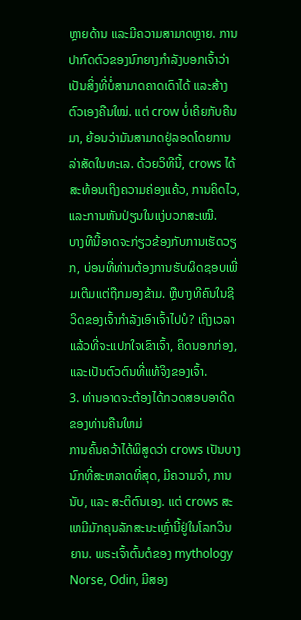ຫຼາຍດ້ານ ແລະມີຄວາມສາມາດຫຼາຍ. ການປາກົດຕົວຂອງນົກຍາງກໍາລັງບອກເຈົ້າວ່າເປັນສິ່ງທີ່ບໍ່ສາມາດຄາດເດົາໄດ້ ແລະສ້າງຕົວເອງຄືນໃໝ່. ແຕ່ crow ບໍ່ເຄີຍກັບຄືນມາ, ຍ້ອນວ່າມັນສາມາດຢູ່ລອດໂດຍການລ່າສັດໃນທະເລ. ດ້ວຍວິທີນີ້, crows ໄດ້ສະທ້ອນເຖິງຄວາມຄ່ອງແຄ້ວ, ການຄິດໄວ, ແລະການຫັນປ່ຽນໃນແງ່ບວກສະເໝີ.
ບາງທີນີ້ອາດຈະກ່ຽວຂ້ອງກັບການເຮັດວຽກ, ບ່ອນທີ່ທ່ານຕ້ອງການຮັບຜິດຊອບເພີ່ມເຕີມແຕ່ຖືກມອງຂ້າມ. ຫຼືບາງທີຄົນໃນຊີວິດຂອງເຈົ້າກໍາລັງເອົາເຈົ້າໄປບໍ? ເຖິງເວລາແລ້ວທີ່ຈະແປກໃຈເຂົາເຈົ້າ, ຄິດນອກກ່ອງ, ແລະເປັນຕົວຕົນທີ່ແທ້ຈິງຂອງເຈົ້າ.
3. ທ່ານອາດຈະຕ້ອງໄດ້ກວດສອບອາດີດຂອງທ່ານຄືນໃຫມ່
ການຄົ້ນຄວ້າໄດ້ພິສູດວ່າ crows ເປັນບາງນົກທີ່ສະຫລາດທີ່ສຸດ, ມີຄວາມຈໍາ, ການນັບ, ແລະ ສະຕິຕົນເອງ. ແຕ່ crows ສະເຫມີມັກຄຸນລັກສະນະເຫຼົ່ານີ້ຢູ່ໃນໂລກວິນຍານ. ພຣະເຈົ້າຕົ້ນຕໍຂອງ mythology Norse, Odin, ມີສອງ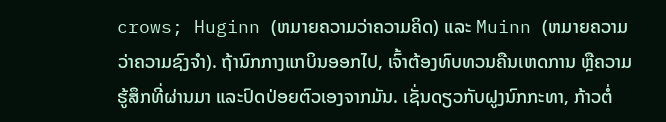crows; Huginn (ຫມາຍຄວາມວ່າຄວາມຄິດ) ແລະ Muinn (ຫມາຍຄວາມວ່າຄວາມຊົງຈໍາ). ຖ້ານົກກາງແກບິນອອກໄປ, ເຈົ້າຕ້ອງທົບທວນຄືນເຫດການ ຫຼືຄວາມຮູ້ສຶກທີ່ຜ່ານມາ ແລະປົດປ່ອຍຕົວເອງຈາກມັນ. ເຊັ່ນດຽວກັບຝູງນົກກະທາ, ກ້າວຕໍ່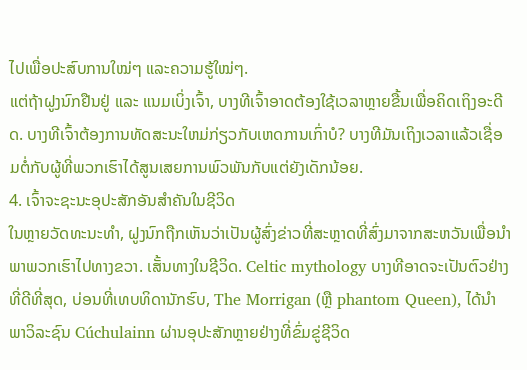ໄປເພື່ອປະສົບການໃໝ່ໆ ແລະຄວາມຮູ້ໃໝ່ໆ.
ແຕ່ຖ້າຝູງນົກຢືນຢູ່ ແລະ ແນມເບິ່ງເຈົ້າ, ບາງທີເຈົ້າອາດຕ້ອງໃຊ້ເວລາຫຼາຍຂື້ນເພື່ອຄິດເຖິງອະດີດ. ບາງທີເຈົ້າຕ້ອງການທັດສະນະໃຫມ່ກ່ຽວກັບເຫດການເກົ່າບໍ? ບາງທີມັນເຖິງເວລາແລ້ວເຊື່ອມຕໍ່ກັບຜູ້ທີ່ພວກເຮົາໄດ້ສູນເສຍການພົວພັນກັບແຕ່ຍັງເດັກນ້ອຍ.
4. ເຈົ້າຈະຊະນະອຸປະສັກອັນສຳຄັນໃນຊີວິດ
ໃນຫຼາຍວັດທະນະທຳ, ຝູງນົກຖືກເຫັນວ່າເປັນຜູ້ສົ່ງຂ່າວທີ່ສະຫຼາດທີ່ສົ່ງມາຈາກສະຫວັນເພື່ອນຳພາພວກເຮົາໄປທາງຂວາ. ເສັ້ນທາງໃນຊີວິດ. Celtic mythology ບາງທີອາດຈະເປັນຕົວຢ່າງທີ່ດີທີ່ສຸດ, ບ່ອນທີ່ເທບທິດານັກຮົບ, The Morrigan (ຫຼື phantom Queen), ໄດ້ນໍາພາວິລະຊົນ Cúchulainn ຜ່ານອຸປະສັກຫຼາຍຢ່າງທີ່ຂົ່ມຂູ່ຊີວິດ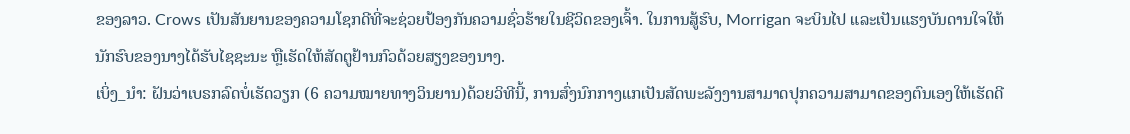ຂອງລາວ. Crows ເປັນສັນຍານຂອງຄວາມໂຊກດີທີ່ຈະຊ່ວຍປ້ອງກັນຄວາມຊົ່ວຮ້າຍໃນຊີວິດຂອງເຈົ້າ. ໃນການສູ້ຮົບ, Morrigan ຈະບິນໄປ ແລະເປັນແຮງບັນດານໃຈໃຫ້ນັກຮົບຂອງນາງໄດ້ຮັບໄຊຊະນະ ຫຼືເຮັດໃຫ້ສັດຕູຢ້ານກົວດ້ວຍສຽງຂອງນາງ.
ເບິ່ງ_ນຳ: ຝັນວ່າເບຣກລົດບໍ່ເຮັດວຽກ (6 ຄວາມໝາຍທາງວິນຍານ)ດ້ວຍວິທີນີ້, ການສົ່ງນົກກາງແກເປັນສັດພະລັງງານສາມາດປຸກຄວາມສາມາດຂອງຕົນເອງໃຫ້ເຮັດດີ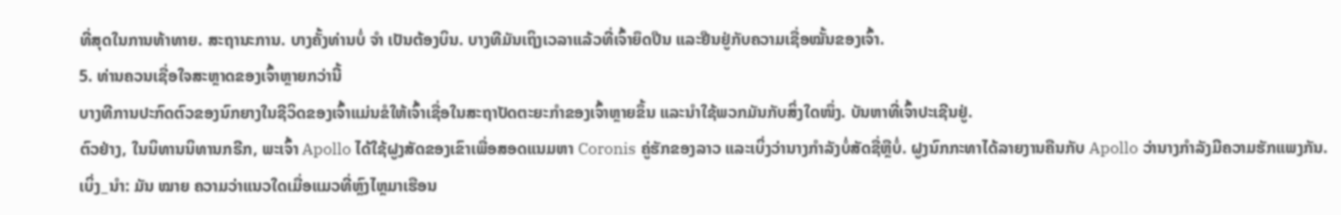ທີ່ສຸດໃນການທ້າທາຍ. ສະຖານະການ. ບາງຄັ້ງທ່ານບໍ່ ຈຳ ເປັນຕ້ອງບິນ. ບາງທີມັນເຖິງເວລາແລ້ວທີ່ເຈົ້າຍຶດປືນ ແລະຢືນຢູ່ກັບຄວາມເຊື່ອໝັ້ນຂອງເຈົ້າ.
5. ທ່ານຄວນເຊື່ອໃຈສະຫຼາດຂອງເຈົ້າຫຼາຍກວ່ານີ້
ບາງທີການປະກົດຕົວຂອງນົກຍາງໃນຊີວິດຂອງເຈົ້າແມ່ນຂໍໃຫ້ເຈົ້າເຊື່ອໃນສະຖາປັດຕະຍະກຳຂອງເຈົ້າຫຼາຍຂຶ້ນ ແລະນຳໃຊ້ພວກມັນກັບສິ່ງໃດໜຶ່ງ. ບັນຫາທີ່ເຈົ້າປະເຊີນຢູ່.
ຕົວຢ່າງ, ໃນນິທານນິທານກຣີກ, ພະເຈົ້າ Apollo ໄດ້ໃຊ້ຝູງສັດຂອງເຂົາເພື່ອສອດແນມຫາ Coronis ຄູ່ຮັກຂອງລາວ ແລະເບິ່ງວ່ານາງກຳລັງບໍ່ສັດຊື່ຫຼືບໍ່. ຝູງນົກກະທາໄດ້ລາຍງານຄືນກັບ Apollo ວ່ານາງກຳລັງມີຄວາມຮັກແພງກັນ.
ເບິ່ງ_ນຳ: ມັນ ໝາຍ ຄວາມວ່າແນວໃດເມື່ອແມວທີ່ຫຼົງໄຫຼມາເຮືອນ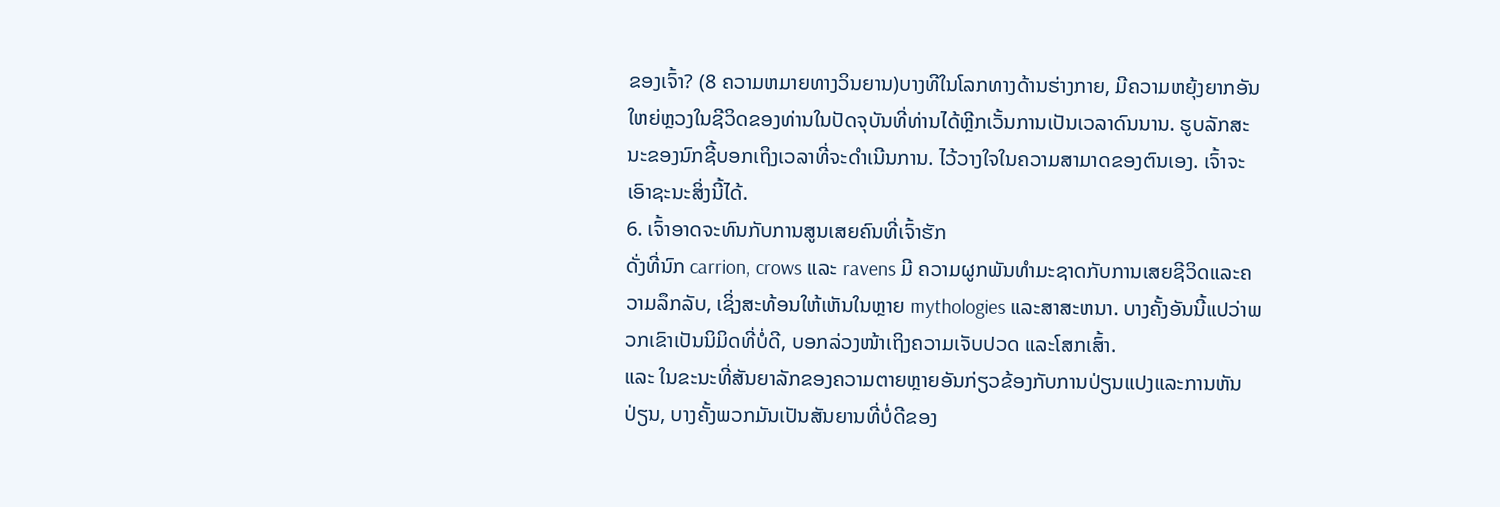ຂອງເຈົ້າ? (8 ຄວາມຫມາຍທາງວິນຍານ)ບາງທີໃນໂລກທາງດ້ານຮ່າງກາຍ, ມີຄວາມຫຍຸ້ງຍາກອັນໃຫຍ່ຫຼວງໃນຊີວິດຂອງທ່ານໃນປັດຈຸບັນທີ່ທ່ານໄດ້ຫຼີກເວັ້ນການເປັນເວລາດົນນານ. ຮູບລັກສະນະຂອງນົກຊີ້ບອກເຖິງເວລາທີ່ຈະດໍາເນີນການ. ໄວ້ວາງໃຈໃນຄວາມສາມາດຂອງຕົນເອງ. ເຈົ້າຈະເອົາຊະນະສິ່ງນີ້ໄດ້.
6. ເຈົ້າອາດຈະທົນກັບການສູນເສຍຄົນທີ່ເຈົ້າຮັກ
ດັ່ງທີ່ນົກ carrion, crows ແລະ ravens ມີ ຄວາມຜູກພັນທໍາມະຊາດກັບການເສຍຊີວິດແລະຄວາມລຶກລັບ, ເຊິ່ງສະທ້ອນໃຫ້ເຫັນໃນຫຼາຍ mythologies ແລະສາສະຫນາ. ບາງຄັ້ງອັນນີ້ແປວ່າພວກເຂົາເປັນນິມິດທີ່ບໍ່ດີ, ບອກລ່ວງໜ້າເຖິງຄວາມເຈັບປວດ ແລະໂສກເສົ້າ.
ແລະ ໃນຂະນະທີ່ສັນຍາລັກຂອງຄວາມຕາຍຫຼາຍອັນກ່ຽວຂ້ອງກັບການປ່ຽນແປງແລະການຫັນປ່ຽນ, ບາງຄັ້ງພວກມັນເປັນສັນຍານທີ່ບໍ່ດີຂອງ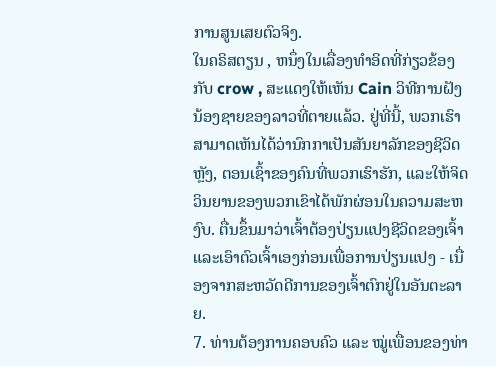ການສູນເສຍຕົວຈິງ.
ໃນຄຣິສຕຽນ , ຫນຶ່ງໃນເລື່ອງທໍາອິດທີ່ກ່ຽວຂ້ອງກັບ crow , ສະແດງໃຫ້ເຫັນ Cain ວິທີການຝັງນ້ອງຊາຍຂອງລາວທີ່ຕາຍແລ້ວ. ຢູ່ທີ່ນີ້, ພວກເຮົາສາມາດເຫັນໄດ້ວ່ານົກກາເປັນສັນຍາລັກຂອງຊີວິດຫຼັງ, ຕອນເຊົ້າຂອງຄົນທີ່ພວກເຮົາຮັກ, ແລະໃຫ້ຈິດວິນຍານຂອງພວກເຂົາໄດ້ພັກຜ່ອນໃນຄວາມສະຫງົບ. ຕື່ນຂຶ້ນມາວ່າເຈົ້າຕ້ອງປ່ຽນແປງຊີວິດຂອງເຈົ້າ ແລະເອົາຕົວເຈົ້າເອງກ່ອນເພື່ອການປ່ຽນແປງ - ເນື່ອງຈາກສະຫວັດດີການຂອງເຈົ້າຕົກຢູ່ໃນອັນຕະລາຍ.
7. ທ່ານຕ້ອງການຄອບຄົວ ແລະ ໝູ່ເພື່ອນຂອງທ່າ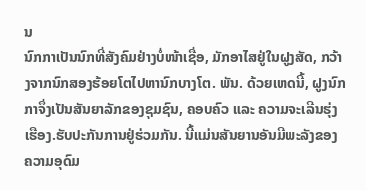ນ
ນົກກາເປັນນົກທີ່ສັງຄົມຢ່າງບໍ່ໜ້າເຊື່ອ, ມັກອາໄສຢູ່ໃນຝູງສັດ, ກວ້າງຈາກນົກສອງຮ້ອຍໂຕໄປຫານົກບາງໂຕ. ພັນ. ດ້ວຍເຫດນີ້, ຝູງນົກກາຈຶ່ງເປັນສັນຍາລັກຂອງຊຸມຊົນ, ຄອບຄົວ ແລະ ຄວາມຈະເລີນຮຸ່ງເຮືອງ.ຮັບປະກັນການຢູ່ຮ່ວມກັນ. ນີ້ແມ່ນສັນຍານອັນມີພະລັງຂອງຄວາມອຸດົມ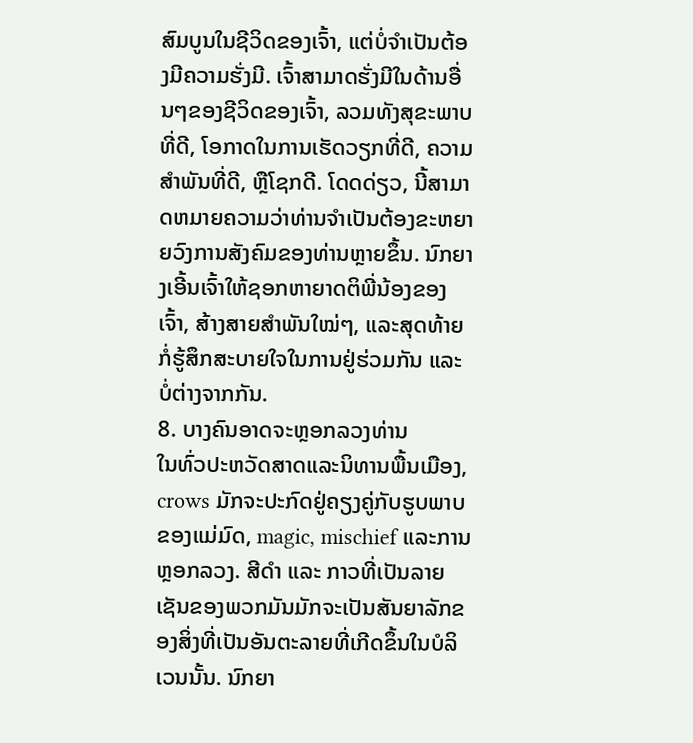ສົມບູນໃນຊີວິດຂອງເຈົ້າ, ແຕ່ບໍ່ຈໍາເປັນຕ້ອງມີຄວາມຮັ່ງມີ. ເຈົ້າສາມາດຮັ່ງມີໃນດ້ານອື່ນໆຂອງຊີວິດຂອງເຈົ້າ, ລວມທັງສຸຂະພາບທີ່ດີ, ໂອກາດໃນການເຮັດວຽກທີ່ດີ, ຄວາມສໍາພັນທີ່ດີ, ຫຼືໂຊກດີ. ໂດດດ່ຽວ, ນີ້ສາມາດຫມາຍຄວາມວ່າທ່ານຈໍາເປັນຕ້ອງຂະຫຍາຍວົງການສັງຄົມຂອງທ່ານຫຼາຍຂຶ້ນ. ນົກຍາງເອີ້ນເຈົ້າໃຫ້ຊອກຫາຍາດຕິພີ່ນ້ອງຂອງເຈົ້າ, ສ້າງສາຍສຳພັນໃໝ່ໆ, ແລະສຸດທ້າຍກໍ່ຮູ້ສຶກສະບາຍໃຈໃນການຢູ່ຮ່ວມກັນ ແລະ ບໍ່ຕ່າງຈາກກັນ.
8. ບາງຄົນອາດຈະຫຼອກລວງທ່ານ
ໃນທົ່ວປະຫວັດສາດແລະນິທານພື້ນເມືອງ, crows ມັກຈະປະກົດຢູ່ຄຽງຄູ່ກັບຮູບພາບຂອງແມ່ມົດ, magic, mischief ແລະການຫຼອກລວງ. ສີດຳ ແລະ ກາວທີ່ເປັນລາຍເຊັນຂອງພວກມັນມັກຈະເປັນສັນຍາລັກຂອງສິ່ງທີ່ເປັນອັນຕະລາຍທີ່ເກີດຂຶ້ນໃນບໍລິເວນນັ້ນ. ນົກຍາ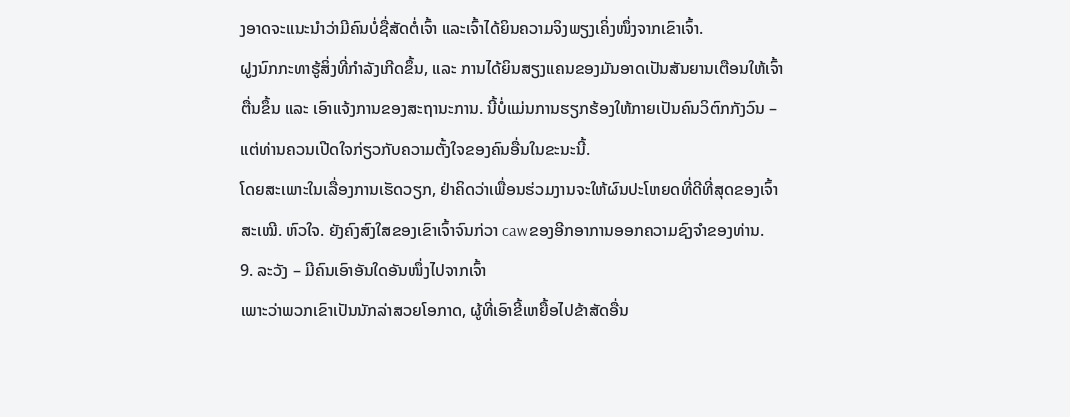ງອາດຈະແນະນຳວ່າມີຄົນບໍ່ຊື່ສັດຕໍ່ເຈົ້າ ແລະເຈົ້າໄດ້ຍິນຄວາມຈິງພຽງເຄິ່ງໜຶ່ງຈາກເຂົາເຈົ້າ.
ຝູງນົກກະທາຮູ້ສິ່ງທີ່ກຳລັງເກີດຂຶ້ນ, ແລະ ການໄດ້ຍິນສຽງແຄນຂອງມັນອາດເປັນສັນຍານເຕືອນໃຫ້ເຈົ້າຕື່ນຂຶ້ນ ແລະ ເອົາແຈ້ງການຂອງສະຖານະການ. ນີ້ບໍ່ແມ່ນການຮຽກຮ້ອງໃຫ້ກາຍເປັນຄົນວິຕົກກັງວົນ – ແຕ່ທ່ານຄວນເປີດໃຈກ່ຽວກັບຄວາມຕັ້ງໃຈຂອງຄົນອື່ນໃນຂະນະນີ້.
ໂດຍສະເພາະໃນເລື່ອງການເຮັດວຽກ, ຢ່າຄິດວ່າເພື່ອນຮ່ວມງານຈະໃຫ້ຜົນປະໂຫຍດທີ່ດີທີ່ສຸດຂອງເຈົ້າສະເໝີ. ຫົວໃຈ. ຍັງຄົງສົງໃສຂອງເຂົາເຈົ້າຈົນກ່ວາ cawຂອງອີກອາການອອກຄວາມຊົງຈໍາຂອງທ່ານ.
9. ລະວັງ – ມີຄົນເອົາອັນໃດອັນໜຶ່ງໄປຈາກເຈົ້າ
ເພາະວ່າພວກເຂົາເປັນນັກລ່າສວຍໂອກາດ, ຜູ້ທີ່ເອົາຂີ້ເຫຍື້ອໄປຂ້າສັດອື່ນ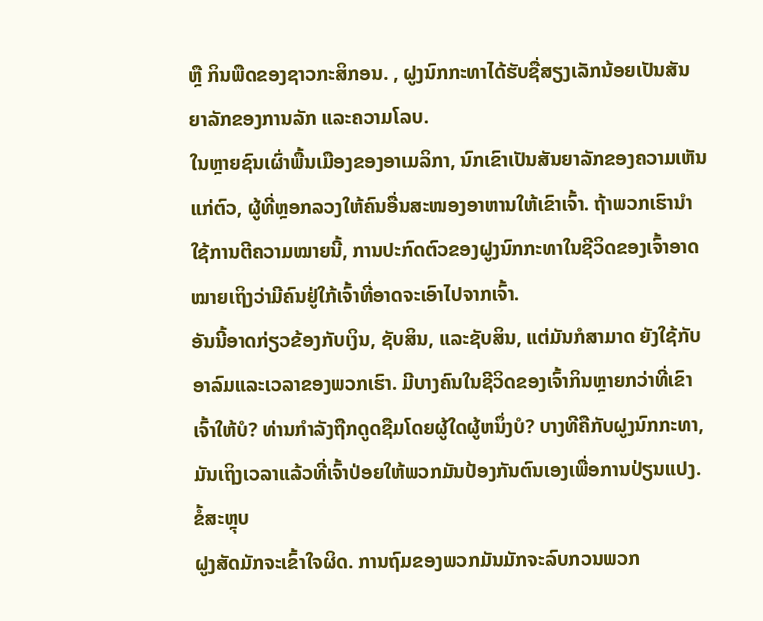ຫຼື ກິນພືດຂອງຊາວກະສິກອນ. , ຝູງນົກກະທາໄດ້ຮັບຊື່ສຽງເລັກນ້ອຍເປັນສັນຍາລັກຂອງການລັກ ແລະຄວາມໂລບ.
ໃນຫຼາຍຊົນເຜົ່າພື້ນເມືອງຂອງອາເມລິກາ, ນົກເຂົາເປັນສັນຍາລັກຂອງຄວາມເຫັນແກ່ຕົວ, ຜູ້ທີ່ຫຼອກລວງໃຫ້ຄົນອື່ນສະໜອງອາຫານໃຫ້ເຂົາເຈົ້າ. ຖ້າພວກເຮົານຳໃຊ້ການຕີຄວາມໝາຍນີ້, ການປະກົດຕົວຂອງຝູງນົກກະທາໃນຊີວິດຂອງເຈົ້າອາດໝາຍເຖິງວ່າມີຄົນຢູ່ໃກ້ເຈົ້າທີ່ອາດຈະເອົາໄປຈາກເຈົ້າ.
ອັນນີ້ອາດກ່ຽວຂ້ອງກັບເງິນ, ຊັບສິນ, ແລະຊັບສິນ, ແຕ່ມັນກໍສາມາດ ຍັງໃຊ້ກັບອາລົມແລະເວລາຂອງພວກເຮົາ. ມີບາງຄົນໃນຊີວິດຂອງເຈົ້າກິນຫຼາຍກວ່າທີ່ເຂົາເຈົ້າໃຫ້ບໍ? ທ່ານກໍາລັງຖືກດູດຊືມໂດຍຜູ້ໃດຜູ້ຫນຶ່ງບໍ? ບາງທີຄືກັບຝູງນົກກະທາ, ມັນເຖິງເວລາແລ້ວທີ່ເຈົ້າປ່ອຍໃຫ້ພວກມັນປ້ອງກັນຕົນເອງເພື່ອການປ່ຽນແປງ.
ຂໍ້ສະຫຼຸບ
ຝູງສັດມັກຈະເຂົ້າໃຈຜິດ. ການຖົມຂອງພວກມັນມັກຈະລົບກວນພວກ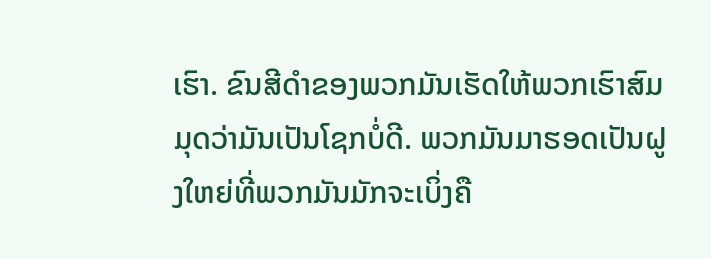ເຮົາ. ຂົນສີດຳຂອງພວກມັນເຮັດໃຫ້ພວກເຮົາສົມມຸດວ່າມັນເປັນໂຊກບໍ່ດີ. ພວກມັນມາຮອດເປັນຝູງໃຫຍ່ທີ່ພວກມັນມັກຈະເບິ່ງຄື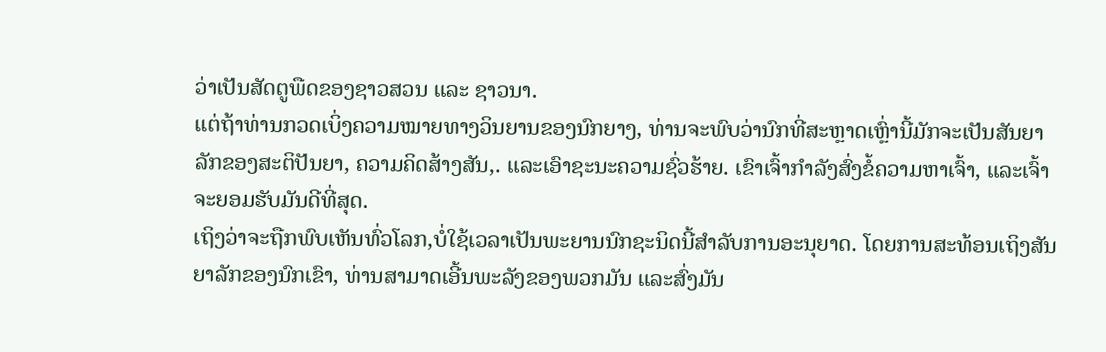ວ່າເປັນສັດຕູພືດຂອງຊາວສວນ ແລະ ຊາວນາ.
ແຕ່ຖ້າທ່ານກວດເບິ່ງຄວາມໝາຍທາງວິນຍານຂອງນົກຍາງ, ທ່ານຈະພົບວ່ານົກທີ່ສະຫຼາດເຫຼົ່ານີ້ມັກຈະເປັນສັນຍາລັກຂອງສະຕິປັນຍາ, ຄວາມຄິດສ້າງສັນ,. ແລະເອົາຊະນະຄວາມຊົ່ວຮ້າຍ. ເຂົາເຈົ້າກຳລັງສົ່ງຂໍ້ຄວາມຫາເຈົ້າ, ແລະເຈົ້າຈະຍອມຮັບມັນດີທີ່ສຸດ.
ເຖິງວ່າຈະຖືກພົບເຫັນທົ່ວໂລກ,ບໍ່ໃຊ້ເວລາເປັນພະຍານນົກຊະນິດນີ້ສໍາລັບການອະນຸຍາດ. ໂດຍການສະທ້ອນເຖິງສັນຍາລັກຂອງນົກເຂົາ, ທ່ານສາມາດເອີ້ນພະລັງຂອງພວກມັນ ແລະສົ່ງມັນ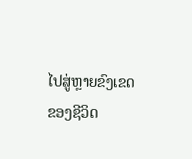ໄປສູ່ຫຼາຍຂົງເຂດຂອງຊີວິດ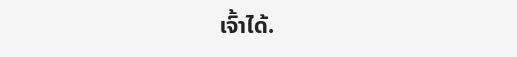ເຈົ້າໄດ້.